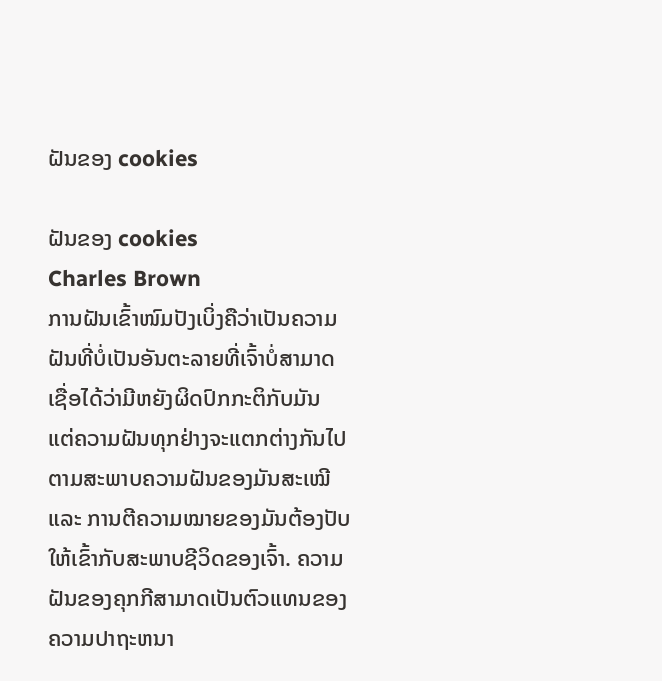ຝັນຂອງ cookies

ຝັນຂອງ cookies
Charles Brown
ການຝັນເຂົ້າໜົມປັງເບິ່ງຄືວ່າເປັນຄວາມຝັນທີ່ບໍ່ເປັນອັນຕະລາຍທີ່ເຈົ້າບໍ່ສາມາດເຊື່ອໄດ້ວ່າມີຫຍັງຜິດປົກກະຕິກັບມັນ ແຕ່ຄວາມຝັນທຸກຢ່າງຈະແຕກຕ່າງກັນໄປຕາມສະພາບຄວາມຝັນຂອງມັນສະເໝີ ແລະ ການຕີຄວາມໝາຍຂອງມັນຕ້ອງປັບໃຫ້ເຂົ້າກັບສະພາບຊີວິດຂອງເຈົ້າ. ຄວາມຝັນຂອງຄຸກກີສາມາດເປັນຕົວແທນຂອງຄວາມປາຖະຫນາ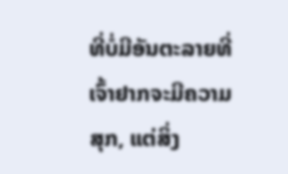ທີ່ບໍ່ມີອັນຕະລາຍທີ່ເຈົ້າຢາກຈະມີຄວາມສຸກ, ແຕ່ສິ່ງ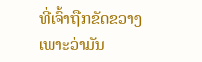ທີ່ເຈົ້າຖືກຂັດຂວາງເພາະວ່າມັນ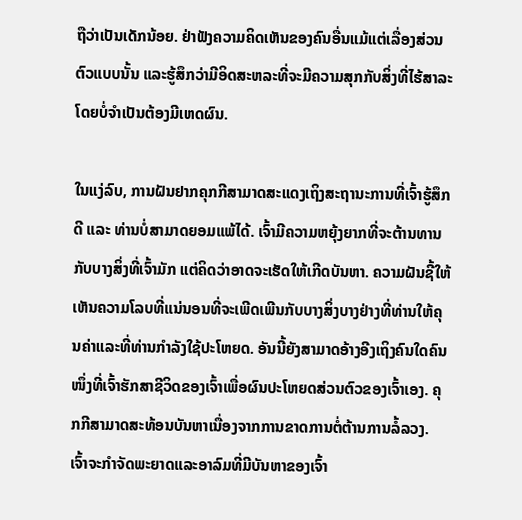ຖືວ່າເປັນເດັກນ້ອຍ. ຢ່າຟັງຄວາມຄິດເຫັນຂອງຄົນອື່ນແມ້ແຕ່ເລື່ອງສ່ວນຕົວແບບນັ້ນ ແລະຮູ້ສຶກວ່າມີອິດສະຫລະທີ່ຈະມີຄວາມສຸກກັບສິ່ງທີ່ໄຮ້ສາລະໂດຍບໍ່ຈໍາເປັນຕ້ອງມີເຫດຜົນ.

ໃນແງ່ລົບ, ການຝັນຢາກຄຸກກີສາມາດສະແດງເຖິງສະຖານະການທີ່ເຈົ້າຮູ້ສຶກດີ ແລະ ທ່ານບໍ່ສາມາດຍອມແພ້ໄດ້. ເຈົ້າມີຄວາມຫຍຸ້ງຍາກທີ່ຈະຕ້ານທານກັບບາງສິ່ງທີ່ເຈົ້າມັກ ແຕ່ຄິດວ່າອາດຈະເຮັດໃຫ້ເກີດບັນຫາ. ຄວາມຝັນຊີ້ໃຫ້ເຫັນຄວາມໂລບທີ່ແນ່ນອນທີ່ຈະເພີດເພີນກັບບາງສິ່ງບາງຢ່າງທີ່ທ່ານໃຫ້ຄຸນຄ່າແລະທີ່ທ່ານກໍາລັງໃຊ້ປະໂຫຍດ. ອັນນີ້ຍັງສາມາດອ້າງອີງເຖິງຄົນໃດຄົນໜຶ່ງທີ່ເຈົ້າຮັກສາຊີວິດຂອງເຈົ້າເພື່ອຜົນປະໂຫຍດສ່ວນຕົວຂອງເຈົ້າເອງ. ຄຸກກີສາມາດສະທ້ອນບັນຫາເນື່ອງຈາກການຂາດການຕໍ່ຕ້ານການລໍ້ລວງ. ເຈົ້າຈະກໍາຈັດພະຍາດແລະອາລົມທີ່ມີບັນຫາຂອງເຈົ້າ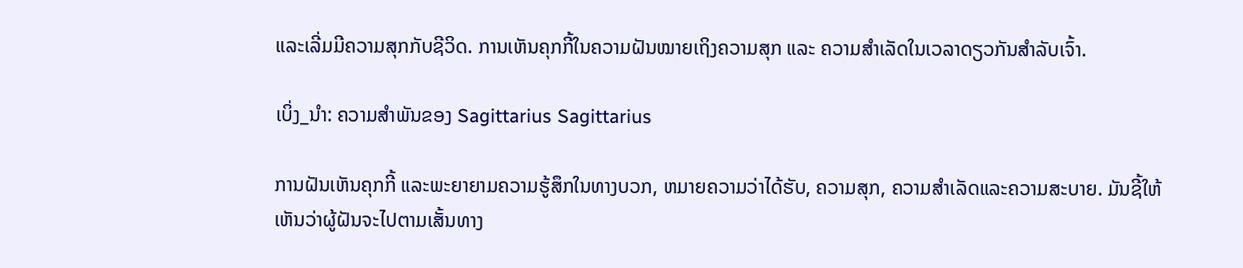ແລະເລີ່ມມີຄວາມສຸກກັບຊີວິດ. ການເຫັນຄຸກກີ້ໃນຄວາມຝັນໝາຍເຖິງຄວາມສຸກ ແລະ ຄວາມສຳເລັດໃນເວລາດຽວກັນສຳລັບເຈົ້າ.

ເບິ່ງ_ນຳ: ຄວາມສຳພັນຂອງ Sagittarius Sagittarius

ການຝັນເຫັນຄຸກກີ້ ແລະພະຍາຍາມຄວາມຮູ້ສຶກໃນທາງບວກ, ຫມາຍຄວາມວ່າໄດ້ຮັບ, ຄວາມສຸກ, ຄວາມສໍາເລັດແລະຄວາມສະບາຍ. ມັນຊີ້ໃຫ້ເຫັນວ່າຜູ້ຝັນຈະໄປຕາມເສັ້ນທາງ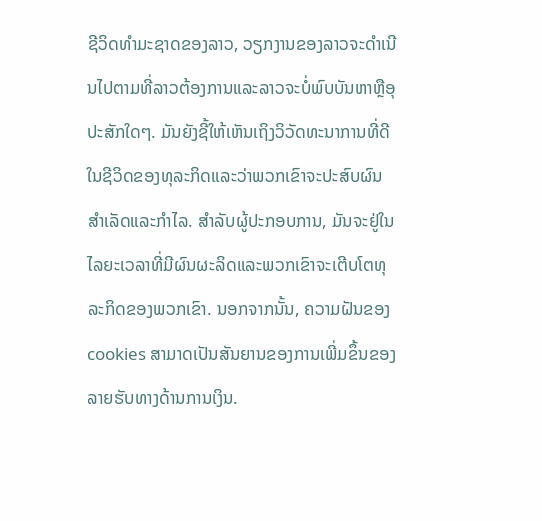ຊີວິດທໍາມະຊາດຂອງລາວ, ວຽກງານຂອງລາວຈະດໍາເນີນໄປຕາມທີ່ລາວຕ້ອງການແລະລາວຈະບໍ່ພົບບັນຫາຫຼືອຸປະສັກໃດໆ. ມັນຍັງຊີ້ໃຫ້ເຫັນເຖິງວິວັດທະນາການທີ່ດີໃນຊີວິດຂອງທຸລະກິດແລະວ່າພວກເຂົາຈະປະສົບຜົນສໍາເລັດແລະກໍາໄລ. ສໍາລັບຜູ້ປະກອບການ, ມັນຈະຢູ່ໃນໄລຍະເວລາທີ່ມີຜົນຜະລິດແລະພວກເຂົາຈະເຕີບໂຕທຸລະກິດຂອງພວກເຂົາ. ນອກຈາກນັ້ນ, ຄວາມຝັນຂອງ cookies ສາມາດເປັນສັນຍານຂອງການເພີ່ມຂຶ້ນຂອງລາຍຮັບທາງດ້ານການເງິນ.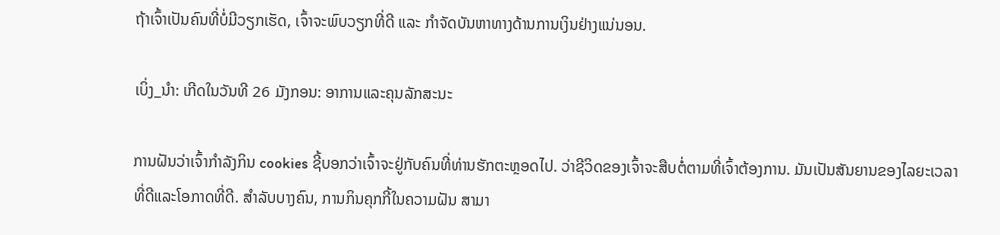ຖ້າເຈົ້າເປັນຄົນທີ່ບໍ່ມີວຽກເຮັດ, ເຈົ້າຈະພົບວຽກທີ່ດີ ແລະ ກໍາຈັດບັນຫາທາງດ້ານການເງິນຢ່າງແນ່ນອນ.

ເບິ່ງ_ນຳ: ເກີດໃນວັນທີ 26 ມັງກອນ: ອາການແລະຄຸນລັກສະນະ

ການຝັນວ່າເຈົ້າກໍາລັງກິນ cookies ຊີ້ບອກວ່າເຈົ້າຈະຢູ່ກັບຄົນທີ່ທ່ານຮັກຕະຫຼອດໄປ. ວ່າຊີວິດຂອງເຈົ້າຈະສືບຕໍ່ຕາມທີ່ເຈົ້າຕ້ອງການ. ມັນເປັນສັນຍານຂອງໄລຍະເວລາທີ່ດີແລະໂອກາດທີ່ດີ. ສຳລັບບາງຄົນ, ການກິນຄຸກກີ້ໃນຄວາມຝັນ ສາມາ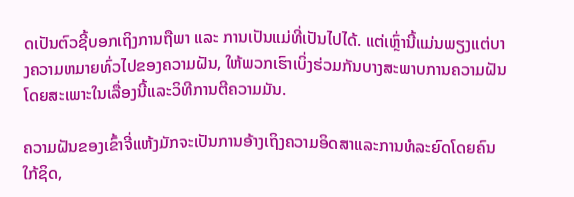ດເປັນຕົວຊີ້ບອກເຖິງການຖືພາ ແລະ ການເປັນແມ່ທີ່ເປັນໄປໄດ້. ແຕ່ເຫຼົ່ານີ້ແມ່ນພຽງແຕ່ບາງຄວາມຫມາຍທົ່ວໄປຂອງຄວາມຝັນ, ໃຫ້ພວກເຮົາເບິ່ງຮ່ວມກັນບາງສະພາບການຄວາມຝັນໂດຍສະເພາະໃນເລື່ອງນີ້ແລະວິທີການຕີຄວາມມັນ.

ຄວາມຝັນຂອງເຂົ້າຈີ່ແຫ້ງມັກຈະເປັນການອ້າງເຖິງຄວາມອິດສາແລະການທໍລະຍົດໂດຍຄົນໃກ້ຊິດ,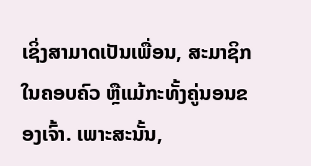ເຊິ່ງສາມາດເປັນເພື່ອນ, ສະມາຊິກໃນຄອບຄົວ ຫຼືແມ້ກະທັ້ງຄູ່ນອນຂອງເຈົ້າ. ເພາະສະນັ້ນ,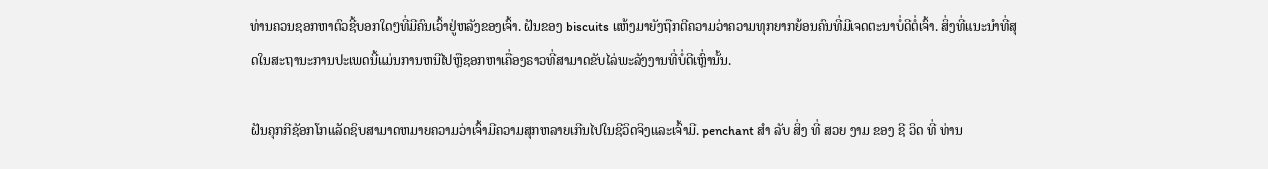ທ່ານຄວນຊອກຫາຕົວຊີ້ບອກໃດໆທີ່ມີຄົນເວົ້າຢູ່ຫລັງຂອງເຈົ້າ. ຝັນຂອງ biscuits ແຫ້ງມາຍັງຖືກຕີຄວາມວ່າຄວາມທຸກຍາກຍ້ອນຄົນທີ່ມີເຈດຕະນາບໍ່ດີຕໍ່ເຈົ້າ. ສິ່ງທີ່ແນະນໍາທີ່ສຸດໃນສະຖານະການປະເພດນີ້ແມ່ນການຫນີໄປຫຼືຊອກຫາເຄື່ອງຣາວທີ່ສາມາດຂັບໄລ່ພະລັງງານທີ່ບໍ່ດີເຫຼົ່ານັ້ນ.

ຝັນຄຸກກີຊັອກໂກແລັດຊິບສາມາດຫມາຍຄວາມວ່າເຈົ້າມີຄວາມສຸກຫລາຍເກີນໄປໃນຊີວິດຈິງແລະເຈົ້າມີ. penchant ສໍາ ລັບ ສິ່ງ ທີ່ ສວຍ ງາມ ຂອງ ຊີ ວິດ ທີ່ ທ່ານ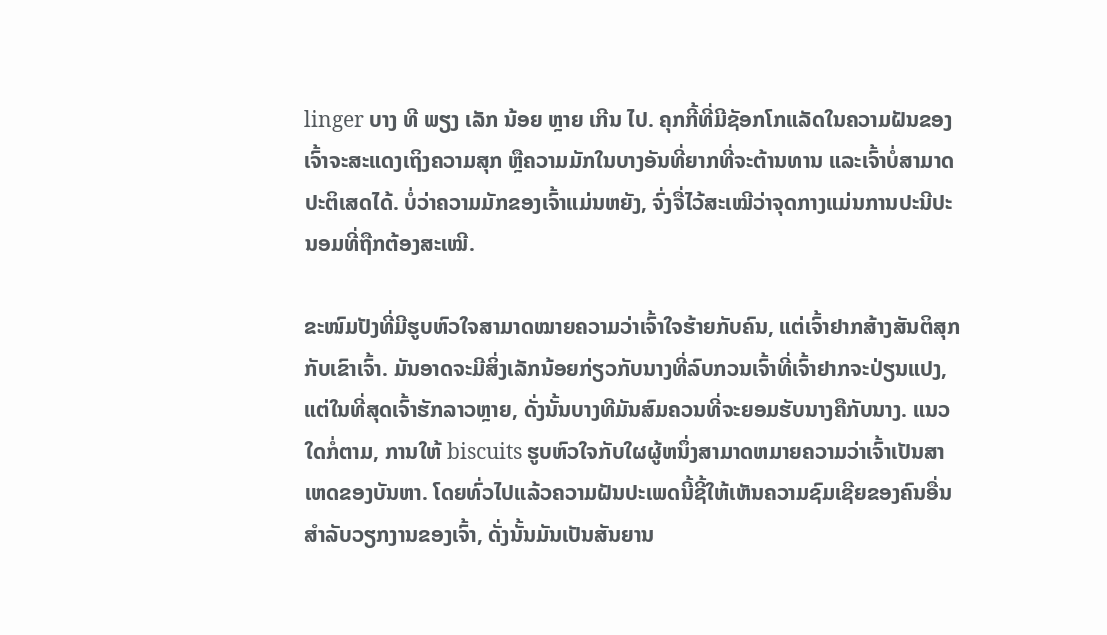linger ບາງ ທີ ພຽງ ເລັກ ນ້ອຍ ຫຼາຍ ເກີນ ໄປ. ຄຸກກີ້ທີ່ມີຊັອກໂກແລັດໃນຄວາມຝັນຂອງເຈົ້າຈະສະແດງເຖິງຄວາມສຸກ ຫຼືຄວາມມັກໃນບາງອັນທີ່ຍາກທີ່ຈະຕ້ານທານ ແລະເຈົ້າບໍ່ສາມາດປະຕິເສດໄດ້. ບໍ່ວ່າຄວາມມັກຂອງເຈົ້າແມ່ນຫຍັງ, ຈົ່ງຈື່ໄວ້ສະເໝີວ່າຈຸດກາງແມ່ນການປະນີປະນອມທີ່ຖືກຕ້ອງສະເໝີ.

ຂະໜົມປັງທີ່ມີຮູບຫົວໃຈສາມາດໝາຍຄວາມວ່າເຈົ້າໃຈຮ້າຍກັບຄົນ, ແຕ່ເຈົ້າຢາກສ້າງສັນຕິສຸກກັບເຂົາເຈົ້າ. ມັນອາດຈະມີສິ່ງເລັກນ້ອຍກ່ຽວກັບນາງທີ່ລົບກວນເຈົ້າທີ່ເຈົ້າຢາກຈະປ່ຽນແປງ, ແຕ່ໃນທີ່ສຸດເຈົ້າຮັກລາວຫຼາຍ, ດັ່ງນັ້ນບາງທີມັນສົມຄວນທີ່ຈະຍອມຮັບນາງຄືກັບນາງ. ແນວໃດກໍ່ຕາມ, ການໃຫ້ biscuits ຮູບຫົວໃຈກັບໃຜຜູ້ຫນຶ່ງສາມາດຫມາຍຄວາມວ່າເຈົ້າເປັນສາເຫດຂອງບັນຫາ. ໂດຍທົ່ວໄປແລ້ວຄວາມຝັນປະເພດນີ້ຊີ້ໃຫ້ເຫັນຄວາມຊົມເຊີຍຂອງຄົນອື່ນສໍາລັບວຽກງານຂອງເຈົ້າ, ດັ່ງນັ້ນມັນເປັນສັນຍານ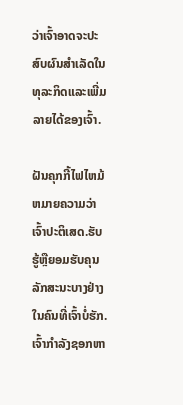ວ່າເຈົ້າອາດຈະປະສົບຜົນສໍາເລັດໃນທຸລະກິດແລະເພີ່ມລາຍໄດ້ຂອງເຈົ້າ.

ຝັນຄຸກກີ້ໄຟໄຫມ້ຫມາຍຄວາມວ່າເຈົ້າປະຕິເສດ.ຮັບຮູ້ຫຼືຍອມຮັບຄຸນລັກສະນະບາງຢ່າງໃນຄົນທີ່ເຈົ້າບໍ່ຮັກ. ເຈົ້າກໍາລັງຊອກຫາ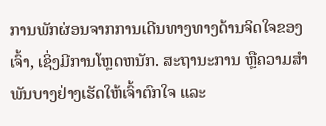ການພັກຜ່ອນຈາກການເດີນທາງທາງດ້ານຈິດໃຈຂອງເຈົ້າ, ເຊິ່ງມີການໂຫຼດຫນັກ. ສະຖານະການ ຫຼືຄວາມສຳພັນບາງຢ່າງເຮັດໃຫ້ເຈົ້າຕົກໃຈ ແລະ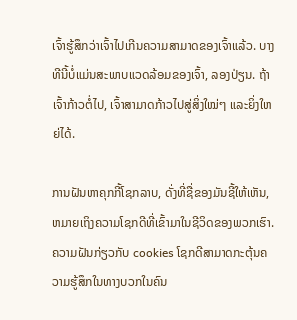ເຈົ້າຮູ້ສຶກວ່າເຈົ້າໄປເກີນຄວາມສາມາດຂອງເຈົ້າແລ້ວ. ບາງທີນີ້ບໍ່ແມ່ນສະພາບແວດລ້ອມຂອງເຈົ້າ, ລອງປ່ຽນ. ຖ້າເຈົ້າກ້າວຕໍ່ໄປ, ເຈົ້າສາມາດກ້າວໄປສູ່ສິ່ງໃໝ່ໆ ແລະຍິ່ງໃຫຍ່ໄດ້.

ການຝັນຫາຄຸກກີ້ໂຊກລາບ, ດັ່ງທີ່ຊື່ຂອງມັນຊີ້ໃຫ້ເຫັນ, ຫມາຍເຖິງຄວາມໂຊກດີທີ່ເຂົ້າມາໃນຊີວິດຂອງພວກເຮົາ. ຄວາມຝັນກ່ຽວກັບ cookies ໂຊກດີສາມາດກະຕຸ້ນຄວາມຮູ້ສຶກໃນທາງບວກໃນຄົນ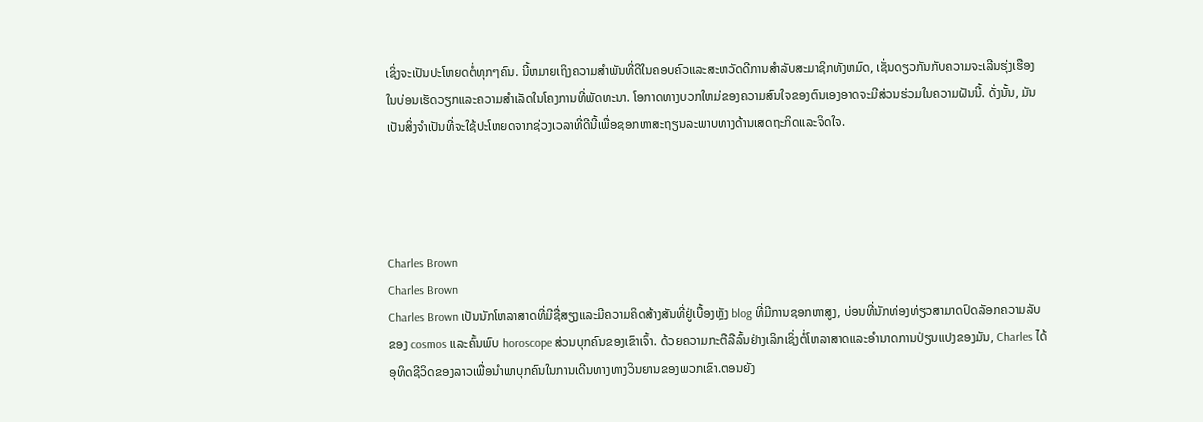ເຊິ່ງຈະເປັນປະໂຫຍດຕໍ່ທຸກໆຄົນ. ນີ້ຫມາຍເຖິງຄວາມສໍາພັນທີ່ດີໃນຄອບຄົວແລະສະຫວັດດີການສໍາລັບສະມາຊິກທັງຫມົດ, ເຊັ່ນດຽວກັນກັບຄວາມຈະເລີນຮຸ່ງເຮືອງໃນບ່ອນເຮັດວຽກແລະຄວາມສໍາເລັດໃນໂຄງການທີ່ພັດທະນາ. ໂອກາດທາງບວກໃຫມ່ຂອງຄວາມສົນໃຈຂອງຕົນເອງອາດຈະມີສ່ວນຮ່ວມໃນຄວາມຝັນນີ້. ດັ່ງນັ້ນ, ມັນເປັນສິ່ງຈໍາເປັນທີ່ຈະໃຊ້ປະໂຫຍດຈາກຊ່ວງເວລາທີ່ດີນີ້ເພື່ອຊອກຫາສະຖຽນລະພາບທາງດ້ານເສດຖະກິດແລະຈິດໃຈ.




Charles Brown
Charles Brown
Charles Brown ເປັນນັກໂຫລາສາດທີ່ມີຊື່ສຽງແລະມີຄວາມຄິດສ້າງສັນທີ່ຢູ່ເບື້ອງຫຼັງ blog ທີ່ມີການຊອກຫາສູງ, ບ່ອນທີ່ນັກທ່ອງທ່ຽວສາມາດປົດລັອກຄວາມລັບຂອງ cosmos ແລະຄົ້ນພົບ horoscope ສ່ວນບຸກຄົນຂອງເຂົາເຈົ້າ. ດ້ວຍຄວາມກະຕືລືລົ້ນຢ່າງເລິກເຊິ່ງຕໍ່ໂຫລາສາດແລະອໍານາດການປ່ຽນແປງຂອງມັນ, Charles ໄດ້ອຸທິດຊີວິດຂອງລາວເພື່ອນໍາພາບຸກຄົນໃນການເດີນທາງທາງວິນຍານຂອງພວກເຂົາ.ຕອນຍັງ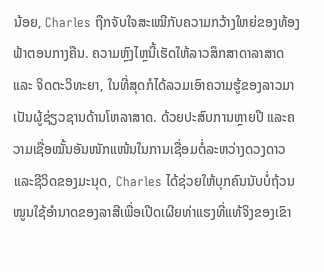ນ້ອຍ, Charles ຖືກຈັບໃຈສະເໝີກັບຄວາມກວ້າງໃຫຍ່ຂອງທ້ອງຟ້າຕອນກາງຄືນ. ຄວາມຫຼົງໄຫຼນີ້ເຮັດໃຫ້ລາວສຶກສາດາລາສາດ ແລະ ຈິດຕະວິທະຍາ, ໃນທີ່ສຸດກໍໄດ້ລວມເອົາຄວາມຮູ້ຂອງລາວມາເປັນຜູ້ຊ່ຽວຊານດ້ານໂຫລາສາດ. ດ້ວຍປະສົບການຫຼາຍປີ ແລະຄວາມເຊື່ອໝັ້ນອັນໜັກແໜ້ນໃນການເຊື່ອມຕໍ່ລະຫວ່າງດວງດາວ ແລະຊີວິດຂອງມະນຸດ, Charles ໄດ້ຊ່ວຍໃຫ້ບຸກຄົນນັບບໍ່ຖ້ວນ ໝູນໃຊ້ອຳນາດຂອງລາສີເພື່ອເປີດເຜີຍທ່າແຮງທີ່ແທ້ຈິງຂອງເຂົາ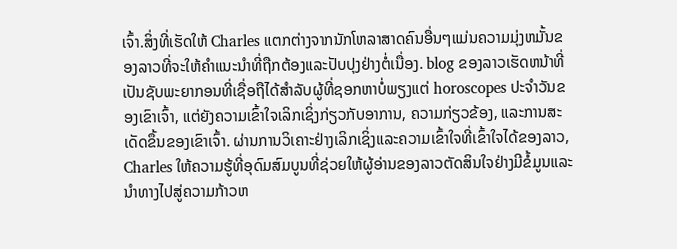ເຈົ້າ.ສິ່ງທີ່ເຮັດໃຫ້ Charles ແຕກຕ່າງຈາກນັກໂຫລາສາດຄົນອື່ນໆແມ່ນຄວາມມຸ່ງຫມັ້ນຂອງລາວທີ່ຈະໃຫ້ຄໍາແນະນໍາທີ່ຖືກຕ້ອງແລະປັບປຸງຢ່າງຕໍ່ເນື່ອງ. blog ຂອງລາວເຮັດຫນ້າທີ່ເປັນຊັບພະຍາກອນທີ່ເຊື່ອຖືໄດ້ສໍາລັບຜູ້ທີ່ຊອກຫາບໍ່ພຽງແຕ່ horoscopes ປະຈໍາວັນຂອງເຂົາເຈົ້າ, ແຕ່ຍັງຄວາມເຂົ້າໃຈເລິກເຊິ່ງກ່ຽວກັບອາການ, ຄວາມກ່ຽວຂ້ອງ, ແລະການສະເດັດຂຶ້ນຂອງເຂົາເຈົ້າ. ຜ່ານການວິເຄາະຢ່າງເລິກເຊິ່ງແລະຄວາມເຂົ້າໃຈທີ່ເຂົ້າໃຈໄດ້ຂອງລາວ, Charles ໃຫ້ຄວາມຮູ້ທີ່ອຸດົມສົມບູນທີ່ຊ່ວຍໃຫ້ຜູ້ອ່ານຂອງລາວຕັດສິນໃຈຢ່າງມີຂໍ້ມູນແລະນໍາທາງໄປສູ່ຄວາມກ້າວຫ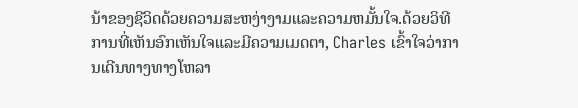ນ້າຂອງຊີວິດດ້ວຍຄວາມສະຫງ່າງາມແລະຄວາມຫມັ້ນໃຈ.ດ້ວຍວິທີການທີ່ເຫັນອົກເຫັນໃຈແລະມີຄວາມເມດຕາ, Charles ເຂົ້າໃຈວ່າການເດີນທາງທາງໂຫລາ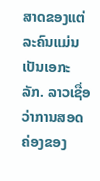ສາດຂອງແຕ່ລະຄົນແມ່ນເປັນເອກະລັກ. ລາວເຊື່ອວ່າການສອດຄ່ອງຂອງ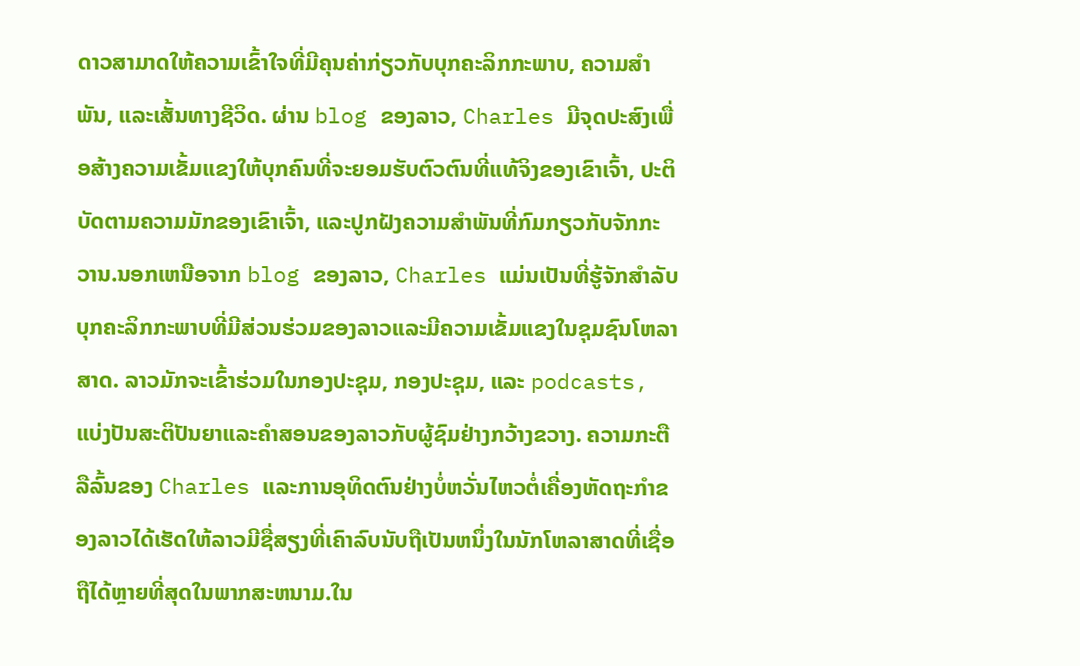ດາວສາມາດໃຫ້ຄວາມເຂົ້າໃຈທີ່ມີຄຸນຄ່າກ່ຽວກັບບຸກຄະລິກກະພາບ, ຄວາມສໍາພັນ, ແລະເສັ້ນທາງຊີວິດ. ຜ່ານ blog ຂອງລາວ, Charles ມີຈຸດປະສົງເພື່ອສ້າງຄວາມເຂັ້ມແຂງໃຫ້ບຸກຄົນທີ່ຈະຍອມຮັບຕົວຕົນທີ່ແທ້ຈິງຂອງເຂົາເຈົ້າ, ປະຕິບັດຕາມຄວາມມັກຂອງເຂົາເຈົ້າ, ແລະປູກຝັງຄວາມສໍາພັນທີ່ກົມກຽວກັບຈັກກະວານ.ນອກເຫນືອຈາກ blog ຂອງລາວ, Charles ແມ່ນເປັນທີ່ຮູ້ຈັກສໍາລັບບຸກຄະລິກກະພາບທີ່ມີສ່ວນຮ່ວມຂອງລາວແລະມີຄວາມເຂັ້ມແຂງໃນຊຸມຊົນໂຫລາສາດ. ລາວມັກຈະເຂົ້າຮ່ວມໃນກອງປະຊຸມ, ກອງປະຊຸມ, ແລະ podcasts, ແບ່ງປັນສະຕິປັນຍາແລະຄໍາສອນຂອງລາວກັບຜູ້ຊົມຢ່າງກວ້າງຂວາງ. ຄວາມກະຕືລືລົ້ນຂອງ Charles ແລະການອຸທິດຕົນຢ່າງບໍ່ຫວັ່ນໄຫວຕໍ່ເຄື່ອງຫັດຖະກໍາຂອງລາວໄດ້ເຮັດໃຫ້ລາວມີຊື່ສຽງທີ່ເຄົາລົບນັບຖືເປັນຫນຶ່ງໃນນັກໂຫລາສາດທີ່ເຊື່ອຖືໄດ້ຫຼາຍທີ່ສຸດໃນພາກສະຫນາມ.ໃນ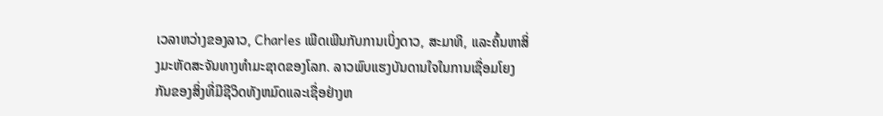ເວລາຫວ່າງຂອງລາວ, Charles ເພີດເພີນກັບການເບິ່ງດາວ, ສະມາທິ, ແລະຄົ້ນຫາສິ່ງມະຫັດສະຈັນທາງທໍາມະຊາດຂອງໂລກ. ລາວພົບແຮງບັນດານໃຈໃນການເຊື່ອມໂຍງກັນຂອງສິ່ງທີ່ມີຊີວິດທັງຫມົດແລະເຊື່ອຢ່າງຫ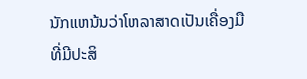ນັກແຫນ້ນວ່າໂຫລາສາດເປັນເຄື່ອງມືທີ່ມີປະສິ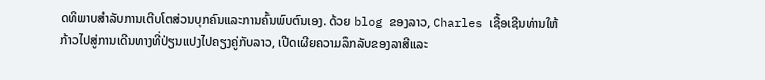ດທິພາບສໍາລັບການເຕີບໂຕສ່ວນບຸກຄົນແລະການຄົ້ນພົບຕົນເອງ. ດ້ວຍ blog ຂອງລາວ, Charles ເຊື້ອເຊີນທ່ານໃຫ້ກ້າວໄປສູ່ການເດີນທາງທີ່ປ່ຽນແປງໄປຄຽງຄູ່ກັບລາວ, ເປີດເຜີຍຄວາມລຶກລັບຂອງລາສີແລະ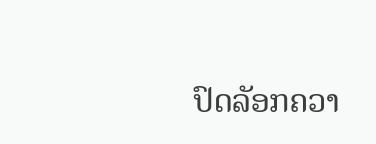ປົດລັອກຄວາ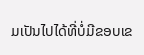ມເປັນໄປໄດ້ທີ່ບໍ່ມີຂອບເຂ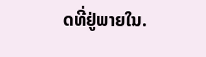ດທີ່ຢູ່ພາຍໃນ.